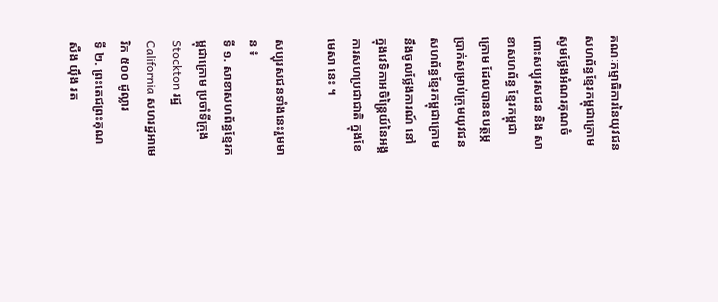គណៈកម្មាធិការនៃយុវជនសហព័ន្ធខ្មែរកម្ពុជាក្រោម សូមថ្លែងអំណរគុណចំពោះសប្បុរសជន និង សាខាសហព័ន្ធ ខ្មែរកម្ពុជាក្រោម ដែលបានឧបត្ថម្ភប្រាក់សម្រាប់ក្រុមយុវជនសហព័ន្ធខ្មែរកម្ពុជាក្រោម នឹងចូលថ្លែងការណ៍ នៅ ក្នុងវេទិកាអចិន្ត្រៃយ៍នៃអង្គការសហប្រជាជាតិ ក្នុងខែមេសា នេះ ។

សប្បុរសជនទាំងនេះរួមមាន ៖
ទី ១. សាខាសហព័ន្ធខ្មែរកម្ពុជាក្រោម ប្រចាំទីក្រុង Stockton រដ្ឋ California សហរដ្ឋអាមេរិក ៥០០ ដូល្លារ
ទី ២. ព្រះតេជព្រះគុណ សឺង យ៉ឹង រត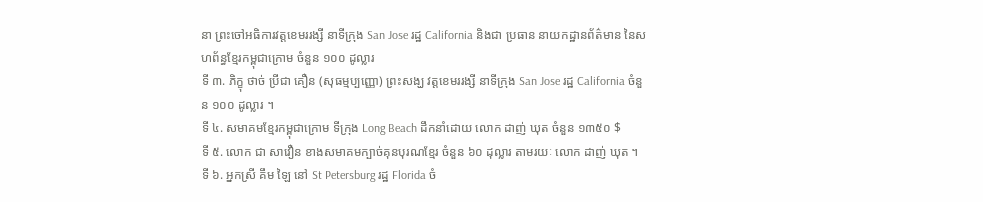នា ព្រះចៅអធិការវត្តខេមររង្សី នាទីក្រុង San Jose រដ្ឋ California និងជា ប្រធាន នាយកដ្ឋានព័ត៌មាន នៃសហព័ន្ធខ្មែរកម្ពុជាក្រោម ចំនួន ១០០ ដូល្លារ
ទី ៣. ភិក្ខុ ថាច់ ប្រីជា គឿន (សុធម្មប្បញ្ញោ) ព្រះសង្ឃ វត្តខេមររង្សី នាទីក្រុង San Jose រដ្ឋ California ចំនួន ១០០ ដូល្លារ ។
ទី ៤. សមាគមខ្មែរកម្ពុជាក្រោម ទីក្រុង Long Beach ដឹកនាំដោយ លោក ដាញ់ ឃុត ចំនួន ១៣៥០ $
ទី ៥. លោក ជា សាវឿន ខាងសមាគមក្បាច់គុនបុរណខ្មែរ ចំនួន ៦០ ដុល្លារ តាមរយៈ លោក ដាញ់ ឃុត ។
ទី ៦. អ្នកស្រី គឹម ឡៃ នៅ St Petersburg រដ្ឋ Florida ចំ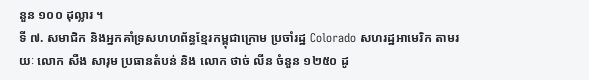នួន ១០០ ដុល្លារ ។
ទី ៧. សមាជិក និងអ្នកគាំទ្រសហហព័ន្ធខ្មែរកម្ពុជាក្រោម ប្រចាំរដ្ឋ Colorado សហរដ្ឋអាមេរិក តាមរយៈ លោក សឺង សារុម ប្រធានតំបន់ និង លោក ថាច់ លីន ចំនួន ១២៥០ ដូ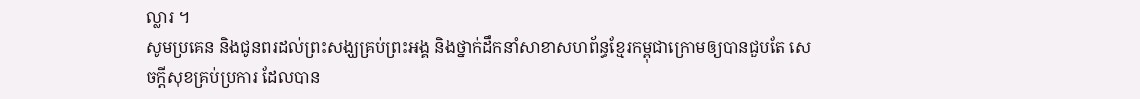ល្លារ ។
សូមប្រគេន និងជូនពរដល់ព្រះសង្ឃគ្រប់ព្រះអង្គ និងថ្នាក់ដឹកនាំសាខាសហព័ន្ធខ្មែរកម្ពុជាក្រោមឲ្យបានជួបតែ សេចក្ដីសុខគ្រប់ប្រការ ដែលបាន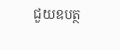ជួយឧបត្ថ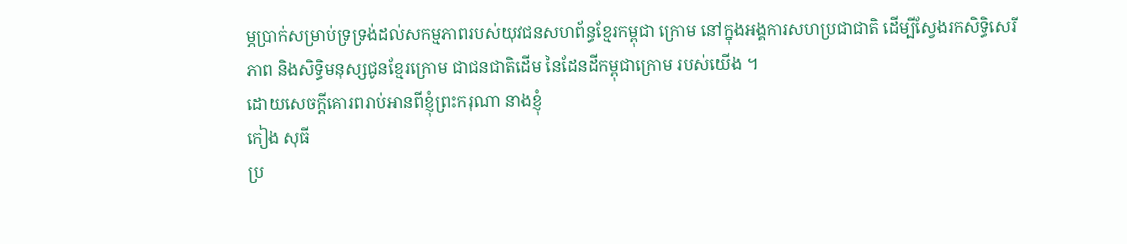ម្ភប្រាក់សម្រាប់ទ្រទ្រង់ដល់សកម្មភាពរបស់យុវជនសហព័ន្ធខ្មែរកម្ពុជា ក្រោម នៅក្នុងអង្គការសហប្រជាជាតិ ដើម្បីស្វែងរកសិទ្ធិសេរីភាព និងសិទ្ធិមនុស្សជូនខ្មែរក្រោម ជាជនជាតិដើម នៃដែនដីកម្ពុជាក្រោម របស់យើង ។
ដោយសេចក្ដីគោរពរាប់អានពីខ្ញុំព្រះករុណា នាងខ្ញុំ
កៀង សុធី
ប្រ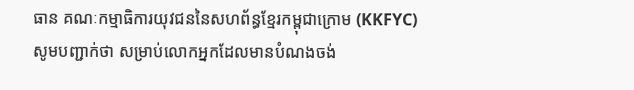ធាន គណៈកម្មាធិការយុវជននៃសហព័ន្ធខ្មែរកម្ពុជាក្រោម (KKFYC)
សូមបញ្ជាក់ថា សម្រាប់លោកអ្នកដែលមានបំណងចង់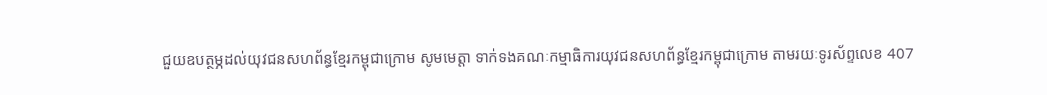ជួយឧបត្ថម្ភដល់យុវជនសហព័ន្ធខ្មែរកម្ពុជាក្រោម សូមមេត្តា ទាក់ទងគណៈកម្មាធិការយុវជនសហព័ន្ធខ្មែរកម្ពុជាក្រោម តាមរយៈទូរស័ព្ទលេខ 407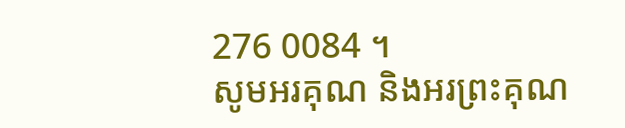276 0084 ។
សូមអរគុណ និងអរព្រះគុណ